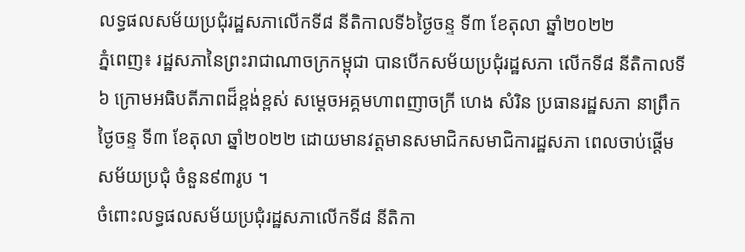លទ្ធផលសម័យប្រជុំរដ្ឋសភាលើកទី៨ នីតិកាលទី៦ថ្ងៃចន្ទ ទី៣ ខែតុលា ឆ្នាំ២០២២
ភ្នំពេញ៖ រដ្ឋសភានៃព្រះរាជាណាចក្រកម្ពុជា បានបើកសម័យប្រជុំរដ្ឋសភា លើកទី៨ នីតិកាលទី៦ ក្រោមអធិបតីភាពដ៏ខ្ពង់ខ្ពស់ សម្ដេចអគ្គមហាពញាចក្រី ហេង សំរិន ប្រធានរដ្ឋសភា នាព្រឹកថ្ងៃចន្ទ ទី៣ ខែតុលា ឆ្នាំ២០២២ ដោយមានវត្តមានសមាជិកសមាជិការដ្ឋសភា ពេលចាប់ផ្តើមសម័យប្រជុំ ចំនួន៩៣រូប ។
ចំពោះលទ្ធផលសម័យប្រជុំរដ្ឋសភាលើកទី៨ នីតិកា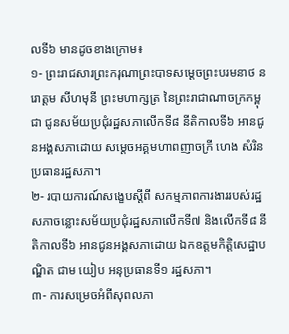លទី៦ មានដូចខាងក្រោម៖
១- ព្រះរាជសារព្រះករុណាព្រះបាទសម្តេចព្រះបរមនាថ នរោត្តម សីហមុនី ព្រះមហាក្សត្រ នៃព្រះរាជាណាចក្រកម្ពុជា ជូនសម័យប្រជុំរដ្ឋសភាលើកទី៨ នីតិកាលទី៦ អានជូនអង្គសភាដោយ សម្តេចអគ្គមហាពញាចក្រី ហេង សំរិន ប្រធានរដ្ឋសភា។
២- របាយការណ៍សង្ខេបស្តីពី សកម្មភាពការងាររបស់រដ្ឋសភាចន្លោះសម័យប្រជុំរដ្ឋសភាលើកទី៧ និងលើកទី៨ នីតិកាលទី៦ អានជូនអង្គសភាដោយ ឯកឧត្តមកិត្តិសេដ្ឋាបណ្ឌិត ជាម យៀប អនុប្រធានទី១ រដ្ឋសភា។
៣- ការសម្រេចអំពីសុពលភា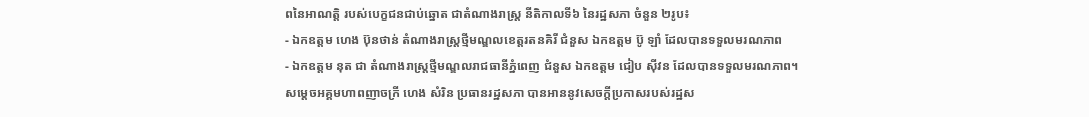ពនៃអាណត្តិ របស់បេក្ខជនជាប់ឆ្នោត ជាតំណាងរាស្រ្ត នីតិកាលទី៦ នៃរដ្ឋសភា ចំនួន ២រូប៖
- ឯកឧត្តម ហេង ប៊ុនថាន់ តំណាងរាស្រ្តថ្មីមណ្ឌលខេត្តរតនគិរី ជំនួស ឯកឧត្តម ប៊ូ ឡាំ ដែលបានទទួលមរណភាព
- ឯកឧត្តម នុត ជា តំណាងរាស្រ្តថ្មីមណ្ឌលរាជធានីភ្នំពេញ ជំនួស ឯកឧត្តម ជៀប ស៊ីវន ដែលបានទទួលមរណភាព។
សម្តេចអគ្គមហាពញាចក្រី ហេង សំរិន ប្រធានរដ្ឋសភា បានអាននូវសេចក្តីប្រកាសរបស់រដ្ឋស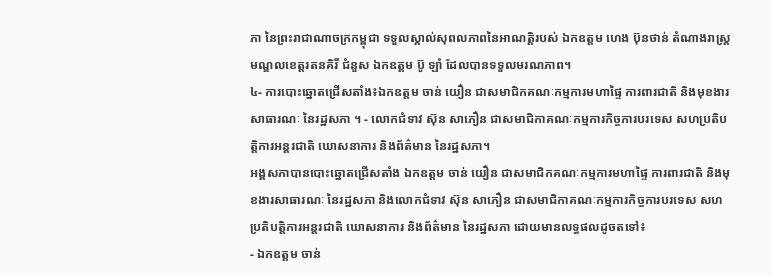ភា នៃព្រះរាជាណាចក្រកម្ពុជា ទទួលស្គាល់សុពលភាពនៃអាណត្តិរបស់ ឯកឧត្តម ហេង ប៊ុនថាន់ តំណាងរាស្រ្តមណ្ឌលខេត្តរតនគិរី ជំនួស ឯកឧត្តម ប៊ូ ឡាំ ដែលបានទទួលមរណភាព។
៤- ការបោះឆ្នោតជ្រើសតាំង៖ឯកឧត្តម ចាន់ យឿន ជាសមាជិកគណៈកម្មការមហាផ្ទៃ ការពារជាតិ និងមុខងារសាធារណៈ នៃរដ្ឋសភា ។ - លោកជំទាវ ស៊ុន សាភឿន ជាសមាជិកាគណៈកម្មការកិច្ចការបរទេស សហប្រតិបត្តិការអន្តរជាតិ ឃោសនាការ និងព័ត៌មាន នៃរដ្ឋសភា។
អង្គសភាបានបោះឆ្នោតជ្រើសតាំង ឯកឧត្តម ចាន់ យឿន ជាសមាជិកគណៈកម្មការមហាផ្ទៃ ការពារជាតិ និងមុខងារសាធារណៈ នៃរដ្ឋសភា និងលោកជំទាវ ស៊ុន សាភឿន ជាសមាជិកាគណៈកម្មការកិច្ចការបរទេស សហប្រតិបត្តិការអន្តរជាតិ ឃោសនាការ និងព័ត៌មាន នៃរដ្ឋសភា ដោយមានលទ្ធផលដូចតទៅ៖
- ឯកឧត្តម ចាន់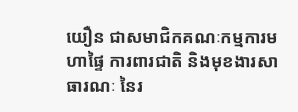យឿន ជាសមាជិកគណៈកម្មការមហាផ្ទៃ ការពារជាតិ និងមុខងារសាធារណៈ នៃរ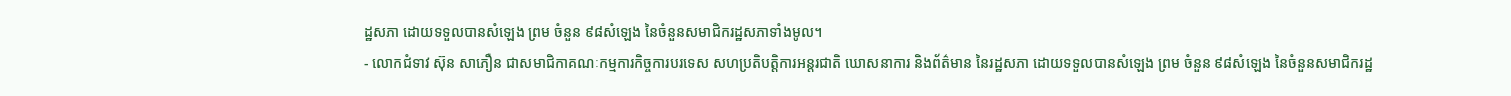ដ្ឋសភា ដោយទទួលបានសំឡេង ព្រម ចំនួន ៩៨សំឡេង នៃចំនួនសមាជិករដ្ឋសភាទាំងមូល។
- លោកជំទាវ ស៊ុន សាភឿន ជាសមាជិកាគណៈកម្មការកិច្ចការបរទេស សហប្រតិបត្តិការអន្តរជាតិ ឃោសនាការ និងព័ត៌មាន នៃរដ្ឋសភា ដោយទទួលបានសំឡេង ព្រម ចំនួន ៩៨សំឡេង នៃចំនួនសមាជិករដ្ឋ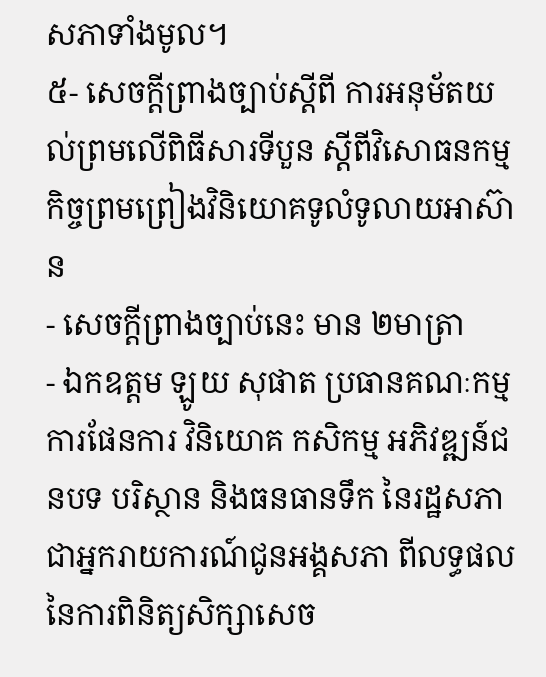សភាទាំងមូល។
៥- សេចក្តីព្រាងច្បាប់ស្តីពី ការអនុម័តយល់ព្រមលើពិធីសារទីបួន ស្តីពីវិសោធនកម្មកិច្ចព្រមព្រៀងវិនិយោគទូលំទូលាយអាស៊ាន
- សេចក្តីព្រាងច្បាប់នេះ មាន ២មាត្រា
- ឯកឧត្តម ឡូយ សុផាត ប្រធានគណៈកម្មការផែនការ វិនិយោគ កសិកម្ម អភិវឌ្ឍន៍ជនបទ បរិស្ថាន និងធនធានទឹក នៃរដ្ឋសភា ជាអ្នករាយការណ៍ជូនអង្គសភា ពីលទ្ធផលនៃការពិនិត្យសិក្សាសេច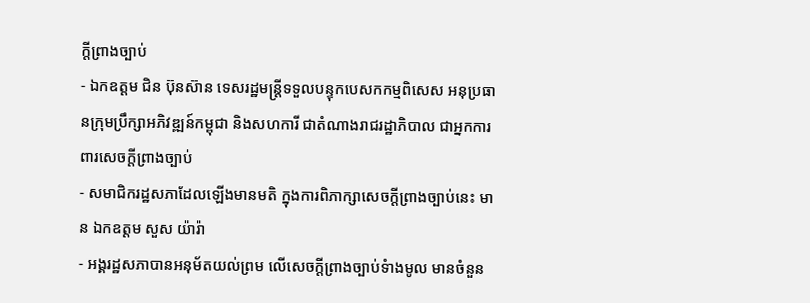ក្តីព្រាងច្បាប់
- ឯកឧត្តម ជិន ប៊ុនស៊ាន ទេសរដ្ឋមន្រ្តីទទួលបន្ទុកបេសកកម្មពិសេស អនុប្រធានក្រុមប្រឹក្សាអភិវឌ្ឍន៍កម្ពុជា និងសហការី ជាតំណាងរាជរដ្ឋាភិបាល ជាអ្នកការពារសេចក្តីព្រាងច្បាប់
- សមាជិករដ្ឋសភាដែលឡើងមានមតិ ក្នុងការពិភាក្សាសេចក្តីព្រាងច្បាប់នេះ មាន ឯកឧត្តម សួស យ៉ារ៉ា
- អង្គរដ្ឋសភាបានអនុម័តយល់ព្រម លើសេចក្តីព្រាងច្បាប់ទំាងមូល មានចំនួន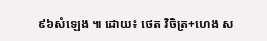៩៦សំឡេង ៕ ដោយ៖ ថេត វិចិត្រ+ហេង ស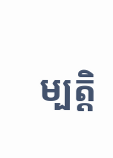ម្បត្តិ